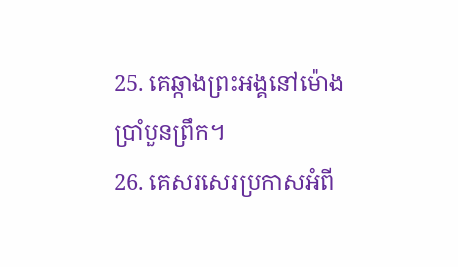25. គេឆ្កាងព្រះអង្គនៅម៉ោងប្រាំបួនព្រឹក។
26. គេសរសេរប្រកាសអំពី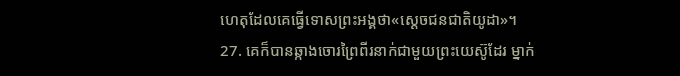ហេតុដែលគេធ្វើទោសព្រះអង្គថា«ស្ដេចជនជាតិយូដា»។
27. គេក៏បានឆ្កាងចោរព្រៃពីរនាក់ជាមួយព្រះយេស៊ូដែរ ម្នាក់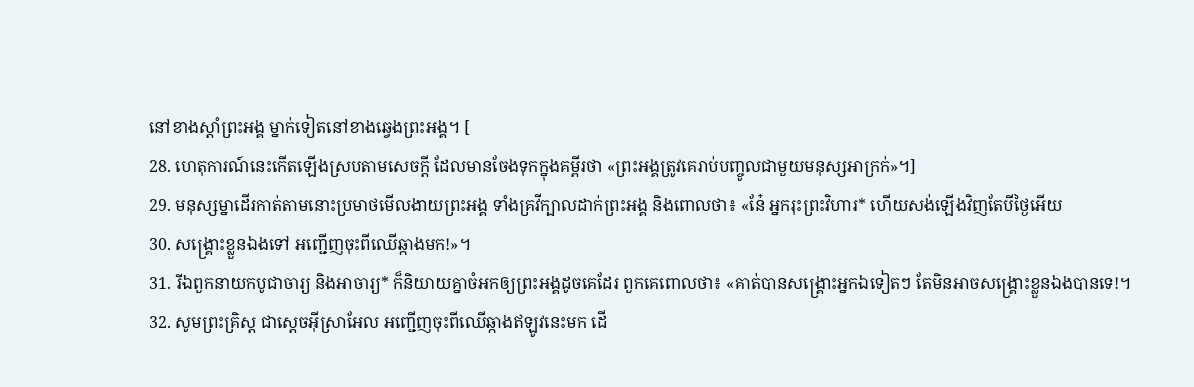នៅខាងស្ដាំព្រះអង្គ ម្នាក់ទៀតនៅខាងឆ្វេងព្រះអង្គ។ [
28. ហេតុការណ៍នេះកើតឡើងស្របតាមសេចក្ដី ដែលមានចែងទុកក្នុងគម្ពីរថា «ព្រះអង្គត្រូវគេរាប់បញ្ចូលជាមួយមនុស្សអាក្រក់»។]
29. មនុស្សម្នាដើរកាត់តាមនោះប្រមាថមើលងាយព្រះអង្គ ទាំងគ្រវីក្បាលដាក់ព្រះអង្គ និងពោលថា៖ «នែ៎ អ្នករុះព្រះវិហារ* ហើយសង់ឡើងវិញតែបីថ្ងៃអើយ
30. សង្គ្រោះខ្លួនឯងទៅ អញ្ជើញចុះពីឈើឆ្កាងមក!»។
31. រីឯពួកនាយកបូជាចារ្យ និងអាចារ្យ* ក៏និយាយគ្នាចំអកឲ្យព្រះអង្គដូចគេដែរ ពួកគេពោលថា៖ «គាត់បានសង្គ្រោះអ្នកឯទៀតៗ តែមិនអាចសង្គ្រោះខ្លួនឯងបានទេ!។
32. សូមព្រះគ្រិស្ដ ជាស្ដេចអ៊ីស្រាអែល អញ្ជើញចុះពីឈើឆ្កាងឥឡូវនេះមក ដើ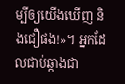ម្បីឲ្យយើងឃើញ និងជឿផង!»។ អ្នកដែលជាប់ឆ្កាងជា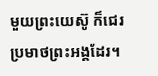មួយព្រះយេស៊ូ ក៏ជេរប្រមាថព្រះអង្គដែរ។